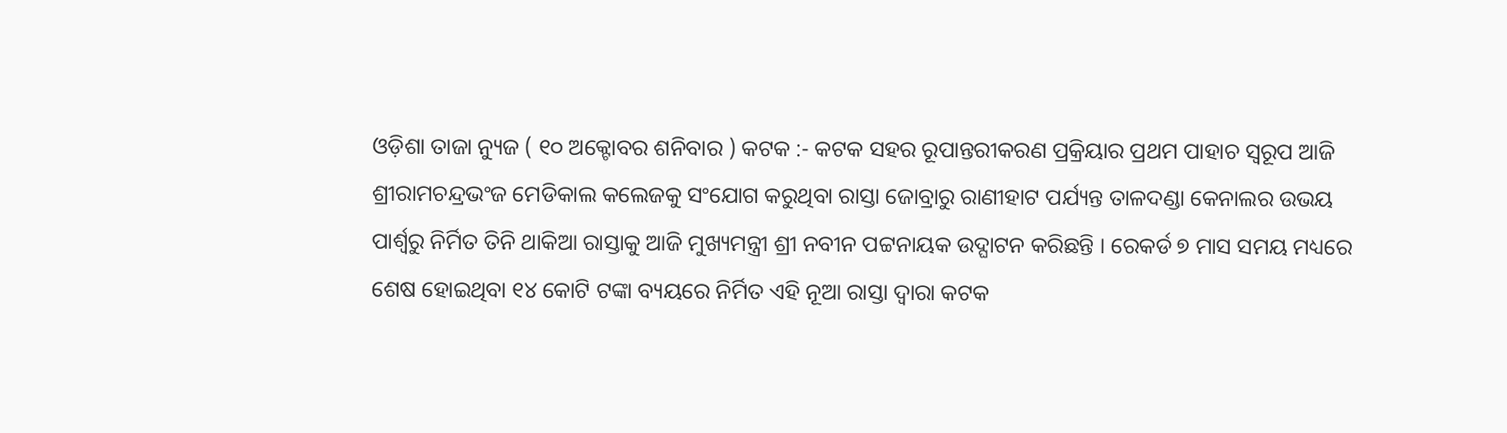ଓଡ଼ିଶା ତାଜା ନ୍ୟୁଜ ( ୧୦ ଅକ୍ଟୋବର ଶନିବାର ) କଟକ :- କଟକ ସହର ରୂପାନ୍ତରୀକରଣ ପ୍ରକ୍ରିୟାର ପ୍ରଥମ ପାହାଚ ସ୍ବରୂପ ଆଜି ଶ୍ରୀରାମଚନ୍ଦ୍ରଭଂଜ ମେଡିକାଲ କଲେଜକୁ ସଂଯୋଗ କରୁଥିବା ରାସ୍ତା ଜୋବ୍ରାରୁ ରାଣୀହାଟ ପର୍ଯ୍ୟନ୍ତ ତାଳଦଣ୍ଡା କେନାଲର ଉଭୟ ପାର୍ଶ୍ବରୁ ନିର୍ମିତ ତିନି ଥାକିଆ ରାସ୍ତାକୁ ଆଜି ମୁଖ୍ୟମନ୍ତ୍ରୀ ଶ୍ରୀ ନବୀନ ପଟ୍ଟନାୟକ ଉଦ୍ଘାଟନ କରିଛନ୍ତି । ରେକର୍ଡ ୭ ମାସ ସମୟ ମଧ୍ୟରେ ଶେଷ ହୋଇଥିବା ୧୪ କୋଟି ଟଙ୍କା ବ୍ୟୟରେ ନିର୍ମିତ ଏହି ନୂଆ ରାସ୍ତା ଦ୍ବାରା କଟକ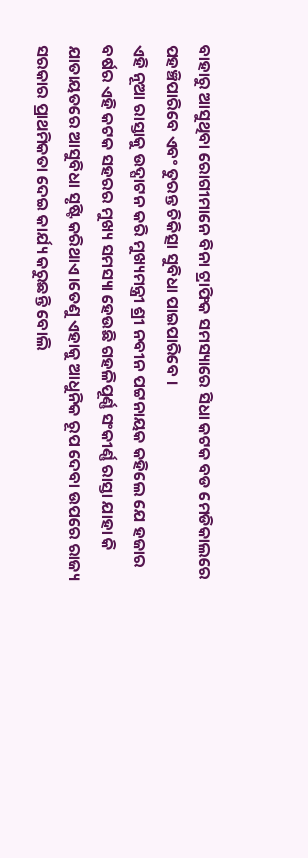ବାହାରୁ ଆସୁଥିବା ରୋଗୀମାନେ ବିନା ଟ୍ରାଫିକ ସମସ୍ୟାରେ ସିଧା କଟକ ବଡ ମେଡିକାଲରେ ପହଞ୍ଚିପାରିବେ ଏବଂ ତୁରନ୍ତ ଚିକିତ୍ସା ସୁବିଧା ପାଇପାରିବେ ।
ଏହି ନୂଆ ରାସ୍ତାକୁ ଉଦ୍ଘାଟନ କରି ମୁଖ୍ୟମନ୍ତ୍ରୀ ଶ୍ରୀ ନବୀନ ପଟ୍ଟନାୟକ କହିଲେ ଯେ ହଜାର ବର୍ଷର ଏହି କଟକ ସହରର ମୁଖ୍ୟ ସମସ୍ୟା ହେଉଛି ଗହଳିପୂର୍ଣ୍ଣ ସଂକୀର୍ଣ୍ଣ ରାସ୍ତା ଯାହା କି ଯାତାୟତରେ ଆସୁବିଧା ସୃଷ୍ଟି କରିଥାଏ।ତେଣୁ ଏହାକୁ ଆଧୁନିକ ରୂପ ଦେବା ଉପରେ ରାଜ୍ୟ ସରକାର ପ୍ରାଥମିକତା ଦେଇ କାର୍ଯ୍ୟ କରୁଛନ୍ତି ବୋଲି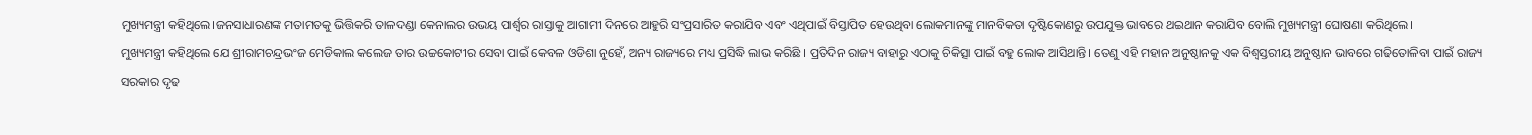ମୁଖ୍ୟମନ୍ତ୍ରୀ କହିଥିଲେ।ଜନସାଧାରଣଙ୍କ ମତାମତକୁ ଭିତ୍ତିକରି ତାଳଦଣ୍ଡା କେନାଲର ଉଭୟ ପାର୍ଶ୍ବର ରାସ୍ତାକୁ ଆଗାମୀ ଦିନରେ ଆହୁରି ସଂପ୍ରସାରିତ କରାଯିବ ଏବଂ ଏଥିପାଇଁ ବିସ୍ତାପିତ ହେଉଥିବା ଲୋକମାନଙ୍କୁ ମାନବିକତା ଦୃଷ୍ଟିକୋଣରୁ ଉପଯୁକ୍ତ ଭାବରେ ଥଇଥାନ କରାଯିବ ବୋଲି ମୁଖ୍ୟମନ୍ତ୍ରୀ ଘୋଷଣା କରିଥିଲେ।
ମୁଖ୍ୟମନ୍ତ୍ରୀ କହିଥିଲେ ଯେ ଶ୍ରୀରାମଚନ୍ଦ୍ରଭଂଜ ମେଡିକାଲ କଲେଜ ତାର ଉଚ୍ଚକୋଟୀର ସେବା ପାଇଁ କେବଳ ଓଡିଶା ନୁହେଁ, ଅନ୍ୟ ରାଜ୍ୟରେ ମଧ୍ୟ ପ୍ରସିଦ୍ଧି ଲାଭ କରିଛି । ପ୍ରତିଦିନ ରାଜ୍ୟ ବାହାରୁ ଏଠାକୁ ଚିକିତ୍ସା ପାଇଁ ବହୁ ଲୋକ ଆସିଥାନ୍ତି। ତେଣୁ ଏହି ମହାନ ଅନୁଷ୍ଠାନକୁ ଏକ ବିଶ୍ବସ୍ତରୀୟ ଅନୁଷ୍ଠାନ ଭାବରେ ଗଢିତୋଳିବା ପାଇଁ ରାଜ୍ୟ ସରକାର ଦୃଢ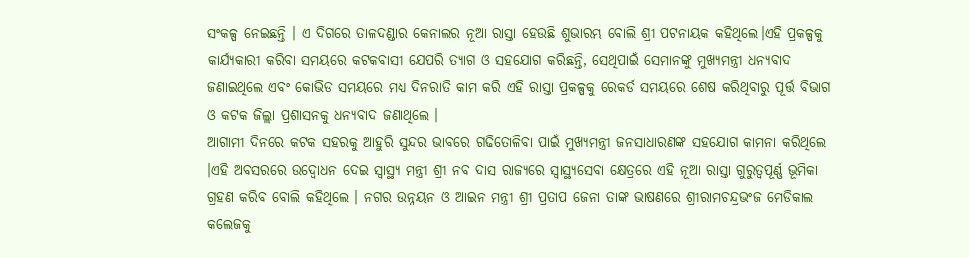ସଂକଳ୍ପ ନେଇଛନ୍ତି । ଏ ଦିଗରେ ତାଳଦଣ୍ଡାର କେନାଲର ନୂଆ ରାସ୍ତା ହେଉଛି ଶୁଭାରମ୍ଭ ବୋଲି ଶ୍ରୀ ପଟନାୟକ କହିଥିଲେ।ଏହି ପ୍ରକଳ୍ପକୁ କାର୍ଯ୍ୟକାରୀ କରିବା ସମୟରେ କଟକବାସୀ ଯେପରି ତ୍ୟାଗ ଓ ସହଯୋଗ କରିଛନ୍ତି, ସେଥିପାଇଁ ସେମାନଙ୍କୁ ମୁଖ୍ୟମନ୍ତ୍ରୀ ଧନ୍ୟବାଦ ଜଣାଇଥିଲେ ଏବଂ କୋଭିଡ ସମୟରେ ମଧ୍ୟ ଦିନରାତି କାମ କରି ଏହି ରାସ୍ତା ପ୍ରକଳ୍ପକୁ ରେକର୍ଡ ସମୟରେ ଶେଷ କରିଥିବାରୁ ପୂର୍ତ୍ତ ବିଭାଗ ଓ କଟକ ଜିଲ୍ଲା ପ୍ରଶାସନକୁ ଧନ୍ୟବାଦ ଜଣାଥିଲେ ।
ଆଗାମୀ ଦିନରେ କଟକ ସହରକୁ ଆହୁରି ସୁନ୍ଦର ଭାବରେ ଗଢିତୋଳିବା ପାଇଁ ମୁଖ୍ୟମନ୍ତ୍ରୀ ଜନସାଧାରଣଙ୍କ ସହଯୋଗ କାମନା କରିଥିଲେ ।ଏହି ଅବସରରେ ଉଦ୍ବୋଧନ ଦେଇ ସ୍ବାସ୍ଥ୍ୟ ମନ୍ତ୍ରୀ ଶ୍ରୀ ନବ ଦାସ ରାଜ୍ୟରେ ସ୍ବାସ୍ଥ୍ୟସେବା କ୍ଷେତ୍ରରେ ଏହି ନୂଆ ରାସ୍ତା ଗୁରୁତ୍ବପୂର୍ଣ୍ଣ ଭୂମିକା ଗ୍ରହଣ କରିବ ବୋଲି କହିଥିଲେ । ନଗର ଉନ୍ନୟନ ଓ ଆଇନ ମନ୍ତ୍ରୀ ଶ୍ରୀ ପ୍ରତାପ ଜେନା ତାଙ୍କ ଭାଷଣରେ ଶ୍ରୀରାମଚନ୍ଦ୍ରଭଂଜ ମେଡିକାଲ କଲେଜକୁ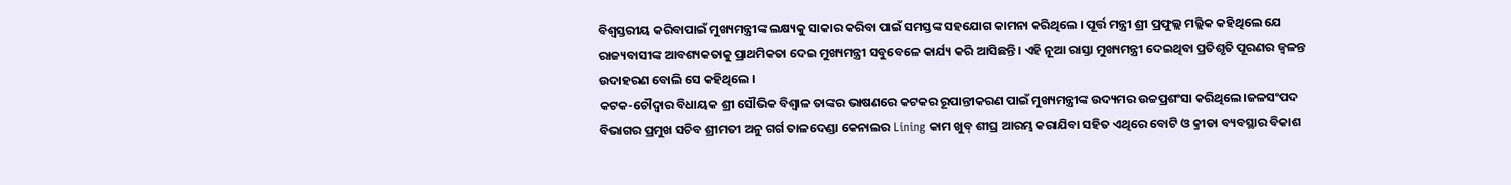ବିଶ୍ବସ୍ତରୀୟ କରିବାପାଇଁ ମୁଖ୍ୟମନ୍ତ୍ରୀଙ୍କ ଲକ୍ଷ୍ୟକୁ ସାକାର କରିବା ପାଇଁ ସମସ୍ତଙ୍କ ସହଯୋଗ କାମନା କରିଥିଲେ । ପୂର୍ତ୍ତ ମନ୍ତ୍ରୀ ଶ୍ରୀ ପ୍ରଫୁଲ୍ଲ ମଲ୍ଲିକ କହିଥିଲେ ଯେ ରାଜ୍ୟବାସୀଙ୍କ ଆବଶ୍ୟକତାକୁ ପ୍ରାଥମିକତା ଦେଇ ମୁଖ୍ୟମନ୍ତ୍ରୀ ସବୁବେଳେ କାର୍ଯ୍ୟ କରି ଆସିଛନ୍ତି । ଏହି ନୂଆ ରାସ୍ତା ମୁଖ୍ୟମନ୍ତ୍ରୀ ଦେଇଥିବା ପ୍ରତିଶୃତି ପୂରଣର ଜ୍ବଳନ୍ତ ଉଦାହରଣ ବୋଲି ସେ କହିଥିଲେ ।
କଟକ-ଚୌଦ୍ବାର ବିଧାୟକ ଶ୍ରୀ ସୌଭିକ ବିଶ୍ବାଳ ତାଙ୍କର ଭାଷଣରେ କଟକର ରୂପାନ୍ତୀକରଣ ପାଇଁ ମୁଖ୍ୟମନ୍ତ୍ରୀଙ୍କ ଉଦ୍ୟମର ଉଚ୍ଚପ୍ରଶଂସା କରିଥିଲେ।ଜଳସଂପଦ ବିଭାଗର ପ୍ରମୁଖ ସଚିବ ଶ୍ରୀମତୀ ଅନୁ ଗର୍ଗ ତାଳଦେଣ୍ଡା କେନାଲର Lining କାମ ଖୁବ୍ ଶୀଘ୍ର ଆରମ୍ଭ କରାଯିବା ସହିତ ଏଥିରେ ବୋଟି ଓ କ୍ରୀଡା ବ୍ୟବସ୍ଥାର ବିକାଶ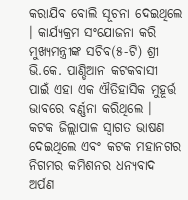କରାଯିବ ବୋଲି ସୂଚନା ଦେଇଥିଲେ । କାର୍ଯ୍ୟକ୍ରମ ସଂଯୋଜନା କରି ମୁଖ୍ୟମନ୍ତ୍ରୀଙ୍କ ସଚିବ(୫-ଟି) ଶ୍ରୀ ଭି.କେ. ପାଣ୍ଡିଆନ କଟକବାସୀ ପାଇଁ ଏହା ଏକ ଐତିହାସିକ ମୁହୂର୍ତ୍ତ ଭାବରେ ବର୍ଣ୍ଣନା କରିଥିଲେ ।
କଟକ ଜିଲ୍ଲାପାଳ ସ୍ବାଗତ ଭାଷଣ ଦେଇଥିଲେ ଏବଂ କଟକ ମହାନଗର ନିଗମର କମିଶନର ଧନ୍ୟବାଦ ଅର୍ପଣ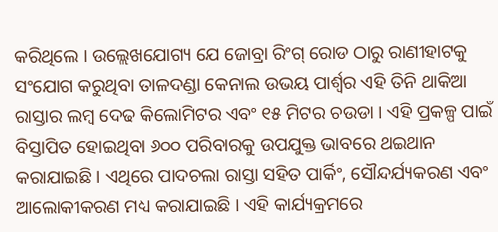କରିଥିଲେ । ଉଲ୍ଲେଖଯୋଗ୍ୟ ଯେ ଜୋବ୍ରା ରିଂଗ୍ ରୋଡ ଠାରୁ ରାଣୀହାଟକୁ ସଂଯୋଗ କରୁଥିବା ତାଳଦଣ୍ଡା କେନାଲ ଉଭୟ ପାର୍ଶ୍ବର ଏହି ତିନି ଥାକିଆ ରାସ୍ତାର ଲମ୍ବ ଦେଢ କିଲୋମିଟର ଏବଂ ୧୫ ମିଟର ଚଉଡା । ଏହି ପ୍ରକଳ୍ପ ପାଇଁ ବିସ୍ତାପିତ ହୋଇଥିବା ୬୦୦ ପରିବାରକୁ ଉପଯୁକ୍ତ ଭାବରେ ଥଇଥାନ କରାଯାଇଛି । ଏଥିରେ ପାଦଚଲା ରାସ୍ତା ସହିତ ପାର୍କିଂ, ସୌନ୍ଦର୍ଯ୍ୟକରଣ ଏବଂ ଆଲୋକୀକରଣ ମଧ୍ୟ କରାଯାଇଛି । ଏହି କାର୍ଯ୍ୟକ୍ରମରେ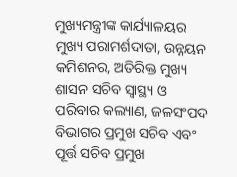ମୁଖ୍ୟମନ୍ତ୍ରୀଙ୍କ କାର୍ଯ୍ୟାଳୟର ମୁଖ୍ୟ ପରାମର୍ଶଦାତା, ଉନ୍ନୟନ କମିଶନର, ଅତିରିକ୍ତ ମୁଖ୍ୟ ଶାସନ ସଚିବ ସ୍ବାସ୍ଥ୍ୟ ଓ ପରିବାର କଲ୍ୟାଣ, ଜଳସଂପଦ ବିଭାଗର ପ୍ରମୁଖ ସଚିବ ଏବଂ ପୂର୍ତ୍ତ ସଚିବ ପ୍ରମୁଖ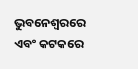ଭୁବନେଶ୍ବରରେ ଏବଂ କଟକରେ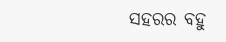ସହରର ବହୁ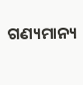ଗଣ୍ୟମାନ୍ୟ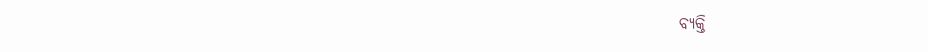ବ୍ୟକ୍ତି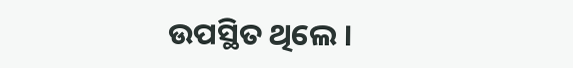ଉପସ୍ଥିତ ଥିଲେ ।